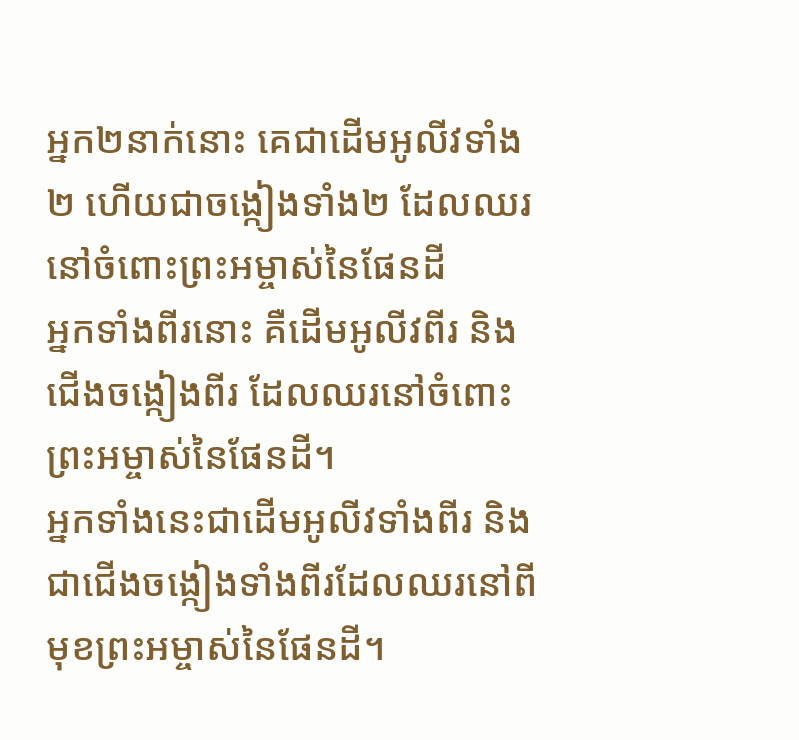អ្នក២នាក់នោះ គេជាដើមអូលីវទាំង២ ហើយជាចង្កៀងទាំង២ ដែលឈរនៅចំពោះព្រះអម្ចាស់នៃផែនដី
អ្នកទាំងពីរនោះ គឺដើមអូលីវពីរ និងជើងចង្កៀងពីរ ដែលឈរនៅចំពោះព្រះអម្ចាស់នៃផែនដី។
អ្នកទាំងនេះជាដើមអូលីវទាំងពីរ និងជាជើងចង្កៀងទាំងពីរដែលឈរនៅពីមុខព្រះអម្ចាស់នៃផែនដី។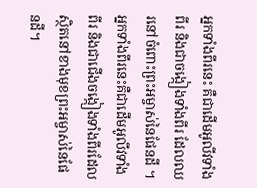អ្នកទាំងពីរនេះ គឺជាដើមអូលីវទាំងពីរ និងជាចង្កៀងទាំងពីរ ដែលឈរនៅចំពោះព្រះអម្ចាស់នៃផែនដី ។
អ្នកទាំងពីរនេះគឺជាដើមអូលីវទាំងពីរ និងជាជើងចង្កៀងទាំងពីរដែលស្ថិតនៅខាងមុខព្រះអម្ចាស់នៃផែនដី។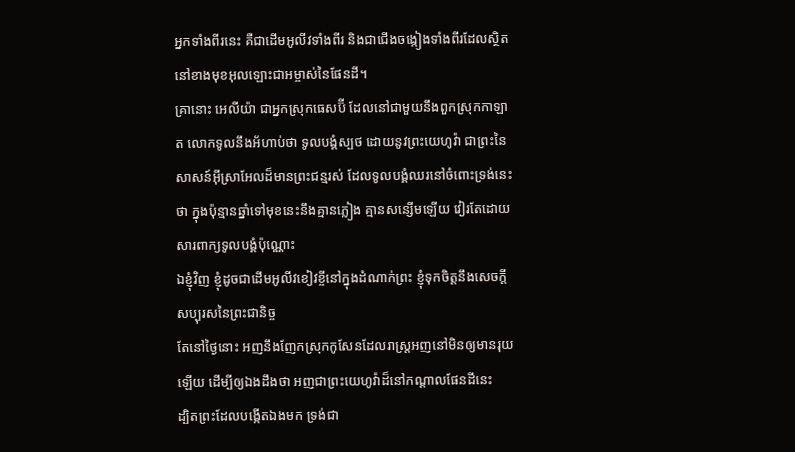អ្នកទាំងពីរនេះ គឺជាដើមអូលីវទាំងពីរ និងជាជើងចង្កៀងទាំងពីរដែលស្ថិតនៅខាងមុខអុលឡោះជាអម្ចាស់នៃផែនដី។
គ្រានោះ អេលីយ៉ា ជាអ្នកស្រុកធេសប៊ី ដែលនៅជាមួយនឹងពួកស្រុកកាឡាត លោកទូលនឹងអ័ហាប់ថា ទូលបង្គំស្បថ ដោយនូវព្រះយេហូវ៉ា ជាព្រះនៃសាសន៍អ៊ីស្រាអែលដ៏មានព្រះជន្មរស់ ដែលទូលបង្គំឈរនៅចំពោះទ្រង់នេះថា ក្នុងប៉ុន្មានឆ្នាំទៅមុខនេះនឹងគ្មានភ្លៀង គ្មានសន្សើមឡើយ វៀរតែដោយសារពាក្យទូលបង្គំប៉ុណ្ណោះ
ឯខ្ញុំវិញ ខ្ញុំដូចជាដើមអូលីវខៀវខ្ចីនៅក្នុងដំណាក់ព្រះ ខ្ញុំទុកចិត្តនឹងសេចក្ដីសប្បុរសនៃព្រះជានិច្ច
តែនៅថ្ងៃនោះ អញនឹងញែកស្រុកកូសែនដែលរាស្ត្រអញនៅមិនឲ្យមានរុយឡើយ ដើម្បីឲ្យឯងដឹងថា អញជាព្រះយេហូវ៉ាដ៏នៅកណ្តាលផែនដីនេះ
ដ្បិតព្រះដែលបង្កើតឯងមក ទ្រង់ជា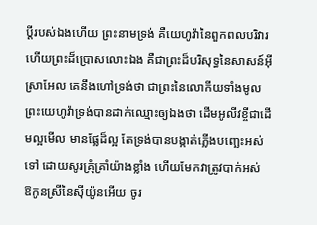ប្ដីរបស់ឯងហើយ ព្រះនាមទ្រង់ គឺយេហូវ៉ានៃពួកពលបរិវារ ហើយព្រះដ៏ប្រោសលោះឯង គឺជាព្រះដ៏បរិសុទ្ធនៃសាសន៍អ៊ីស្រាអែល គេនឹងហៅទ្រង់ថា ជាព្រះនៃលោកីយទាំងមូល
ព្រះយេហូវ៉ាទ្រង់បានដាក់ឈ្មោះឲ្យឯងថា ដើមអូលីវខ្ចីជាដើមល្អមើល មានផ្លែដ៏ល្អ តែទ្រង់បានបង្កាត់ភ្លើងបញ្ឆេះអស់ទៅ ដោយសូរគ្រុំគ្រាំយ៉ាងខ្លាំង ហើយមែកវាត្រូវបាក់អស់
ឱកូនស្រីនៃស៊ីយ៉ូនអើយ ចូរ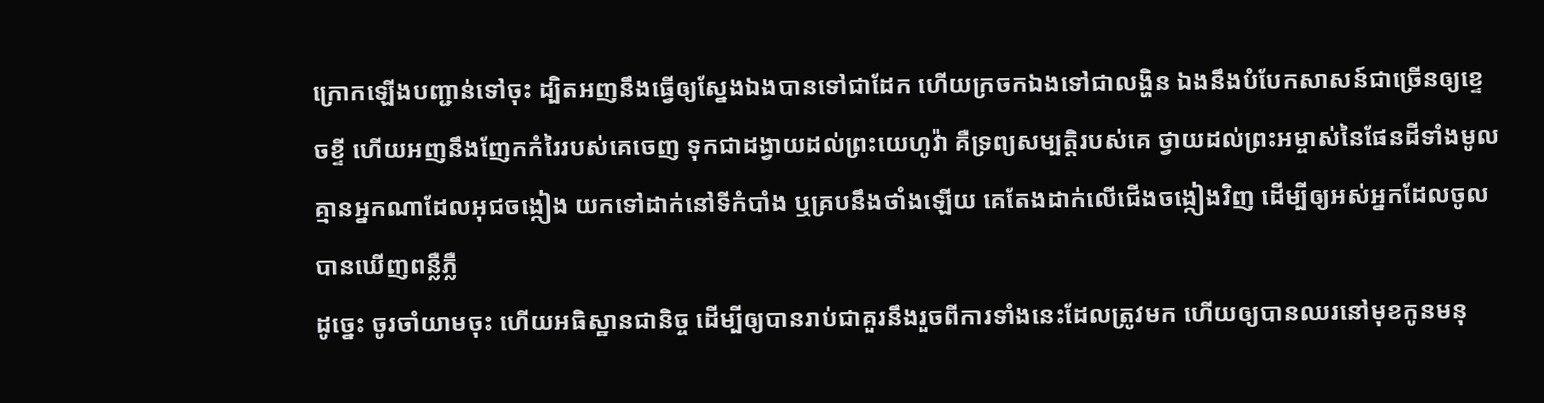ក្រោកឡើងបញ្ជាន់ទៅចុះ ដ្បិតអញនឹងធ្វើឲ្យស្នែងឯងបានទៅជាដែក ហើយក្រចកឯងទៅជាលង្ហិន ឯងនឹងបំបែកសាសន៍ជាច្រើនឲ្យខ្ទេចខ្ទី ហើយអញនឹងញែកកំរៃរបស់គេចេញ ទុកជាដង្វាយដល់ព្រះយេហូវ៉ា គឺទ្រព្យសម្បត្តិរបស់គេ ថ្វាយដល់ព្រះអម្ចាស់នៃផែនដីទាំងមូល
គ្មានអ្នកណាដែលអុជចង្កៀង យកទៅដាក់នៅទីកំបាំង ឬគ្របនឹងថាំងឡើយ គេតែងដាក់លើជើងចង្កៀងវិញ ដើម្បីឲ្យអស់អ្នកដែលចូល បានឃើញពន្លឺភ្លឺ
ដូច្នេះ ចូរចាំយាមចុះ ហើយអធិស្ឋានជានិច្ច ដើម្បីឲ្យបានរាប់ជាគួរនឹងរួចពីការទាំងនេះដែលត្រូវមក ហើយឲ្យបានឈរនៅមុខកូនមនុ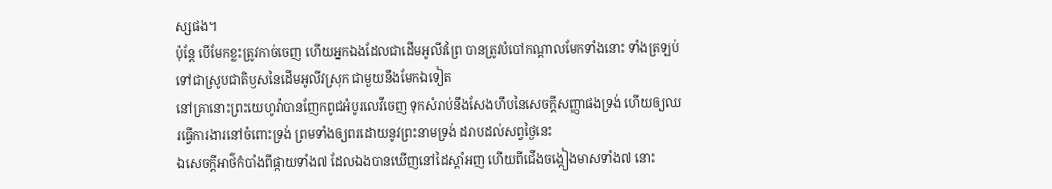ស្សផង។
ប៉ុន្តែ បើមែកខ្លះត្រូវកាច់ចេញ ហើយអ្នកឯងដែលជាដើមអូលីវព្រៃ បានត្រូវបំបៅកណ្តាលមែកទាំងនោះ ទាំងត្រឡប់ទៅជាស្រូបជាតិឫសនៃដើមអូលីវស្រុក ជាមួយនឹងមែកឯទៀត
នៅគ្រានោះព្រះយេហូវ៉ាបានញែកពូជអំបូរលេវីចេញ ទុកសំរាប់នឹងសែងហឹបនៃសេចក្ដីសញ្ញាផងទ្រង់ ហើយឲ្យឈរធ្វើការងារនៅចំពោះទ្រង់ ព្រមទាំងឲ្យពរដោយនូវព្រះនាមទ្រង់ ដរាបដល់សព្វថ្ងៃនេះ
ឯសេចក្ដីអាថ៌កំបាំងពីផ្កាយទាំង៧ ដែលឯងបានឃើញនៅដៃស្តាំអញ ហើយពីជើងចង្កៀងមាសទាំង៧ នោះ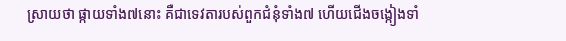ស្រាយថា ផ្កាយទាំង៧នោះ គឺជាទេវតារបស់ពួកជំនុំទាំង៧ ហើយជើងចង្កៀងទាំ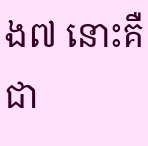ង៧ នោះគឺជា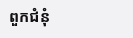ពួកជំនុំ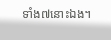ទាំង៧នោះឯង។